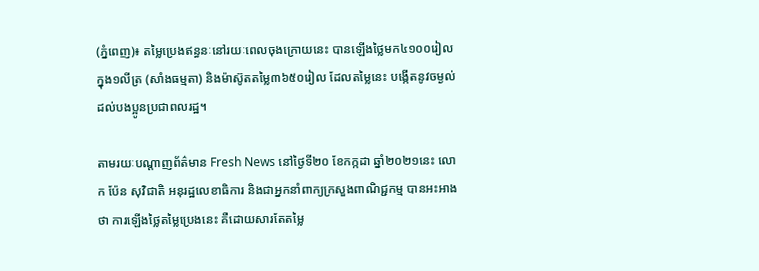(ភ្នំពេញ)៖ តម្លៃប្រេងឥន្ធនៈនៅរយៈពេលចុងក្រោយនេះ បានឡើងថ្លៃមក៤១០០រៀលក្នុង១លីត្រ (សាំងធម្មតា) និងម៉ាស៊ូតតម្លៃ៣៦៥០រៀល ដែលតម្លៃនេះ បង្កើតនូវចម្ងល់ដល់បងប្អូនប្រជាពលរដ្ឋ។

តាមរយៈបណ្ដាញព័ត៌មាន Fresh News នៅថ្ងៃទី២០ ខែកក្កដា ឆ្នាំ២០២១នេះ លោក ប៉ែន សុវិជាតិ អនុរដ្ឋលេខាធិការ និងជាអ្នកនាំពាក្យក្រសួងពាណិជ្ជកម្ម បានអះអាងថា ការឡើងថ្លៃតម្លៃប្រេងនេះ គឺដោយសារតែតម្លៃ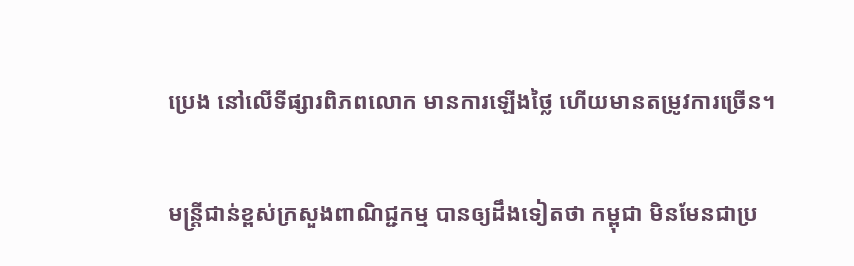ប្រេង នៅលើទីផ្សារពិភពលោក មានការឡើងថ្លៃ ហើយមានតម្រូវការច្រើន។

មន្ដ្រីជាន់ខ្ពស់ក្រសួងពាណិជ្ជកម្ម បានឲ្យដឹងទៀតថា កម្ពុជា មិនមែនជាប្រ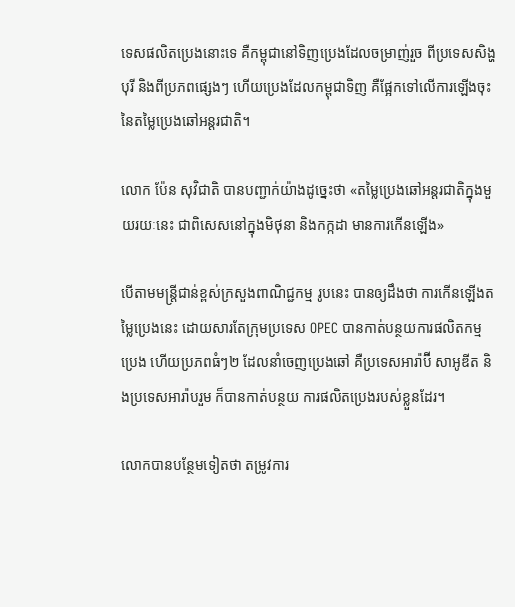ទេសផលិតប្រេងនោះទេ គឺកម្ពុជានៅទិញប្រេងដែលចម្រាញ់រួច ពីប្រទេសសិង្ហបុរី និងពីប្រភពផ្សេងៗ ហើយប្រេងដែលកម្ពុជាទិញ គឺផ្អែកទៅលើការឡើងចុះ នៃតម្លៃប្រេងឆៅអន្ដរជាតិ។

លោក ប៉ែន សុវិជាតិ បានបញ្ជាក់យ៉ាងដូច្នេះថា «តម្លៃប្រេងឆៅអន្ដរជាតិក្នុងមួយរយៈនេះ ជាពិសេសនៅក្នុងមិថុនា និងកក្កដា មានការកើនឡើង»

បើតាមមន្ដ្រីជាន់ខ្ពស់ក្រសួងពាណិជ្ជកម្ម រូបនេះ បានឲ្យដឹងថា ការកើនឡើងតម្លៃប្រេងនេះ ដោយសារតែក្រុមប្រទេស OPEC បានកាត់បន្ថយការផលិតកម្មប្រេង ហើយប្រភពធំៗ២ ដែលនាំចេញប្រេងឆៅ គឺប្រទេសអារ៉ាប៊ី សាអូឌីត និងប្រទេសអារ៉ាបរួម ក៏បានកាត់បន្ថយ ការផលិតប្រេងរបស់ខ្លួនដែរ។

លោកបានបន្ថែមទៀតថា តម្រូវការ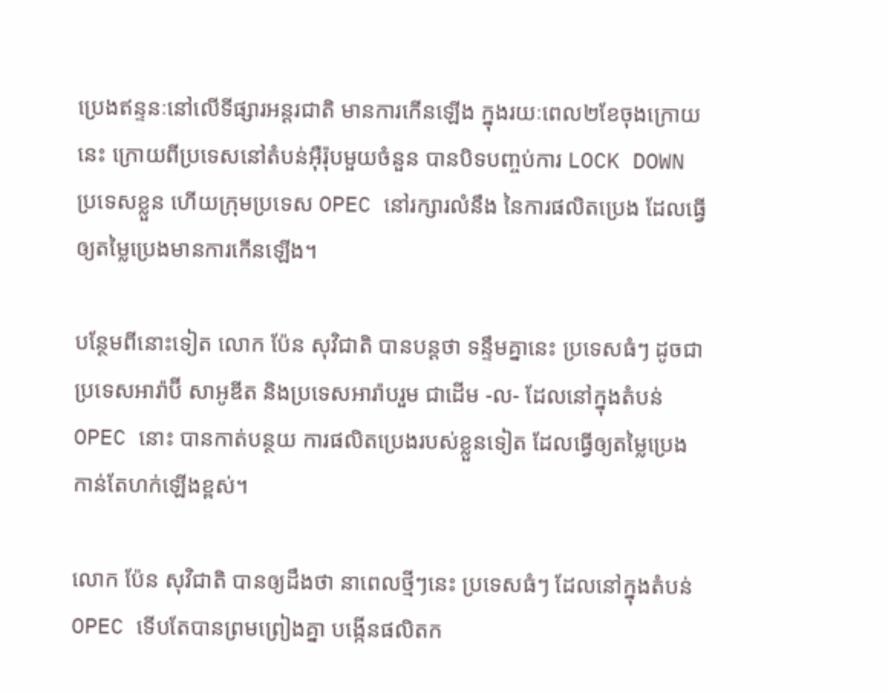ប្រេងឥន្ទនៈនៅលើទីផ្សារអន្ដរជាតិ មានការកើនឡើង ក្នុងរយៈពេល២ខែចុងក្រោយនេះ ក្រោយពីប្រទេសនៅតំបន់អ៊ឺរ៉ុបមួយចំនួន បានបិទបញ្ចប់ការ LOCK DOWN ប្រទេសខ្លួន ហើយក្រុមប្រទេស OPEC នៅរក្សារលំនឹង នៃការផលិតប្រេង ដែលធ្វើឲ្យតម្លៃប្រេងមានការកើនឡើង។

បន្ថែមពីនោះទៀត លោក ប៉ែន សុវិជាតិ បានបន្ដថា ទន្ទឹមគ្នានេះ ប្រទេសធំៗ ដូចជា ប្រទេសអារ៉ាប៊ី សាអូឌីត និងប្រទេសអារ៉ាបរួម ជាដើម -ល- ដែលនៅក្នុងតំបន់ OPEC នោះ បានកាត់បន្ថយ ការផលិតប្រេងរបស់ខ្លួនទៀត ដែលធ្វើឲ្យតម្លៃប្រេង កាន់តែហក់ឡើងខ្ពស់។

លោក ប៉ែន សុវិជាតិ បានឲ្យដឹងថា នាពេលថ្មីៗនេះ ប្រទេសធំៗ ដែលនៅក្នុងតំបន់ OPEC ទើបតែបានព្រមព្រៀងគ្នា បង្កើនផលិតក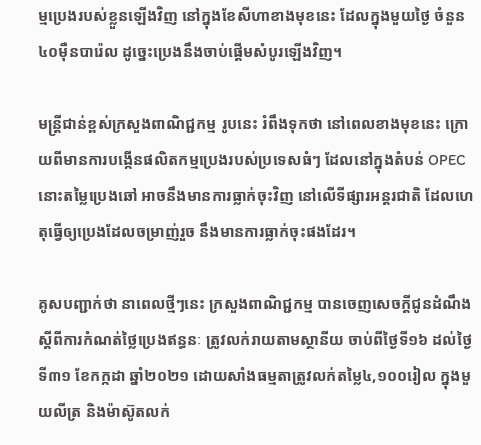ម្មប្រេងរបស់ខ្លួនឡើងវិញ នៅក្នុងខែសីហាខាងមុខនេះ ដែលក្នុងមួយថ្ងៃ ចំនួន៤០ម៉ឺនបារ៉េល ដូច្នេះប្រេងនឹងចាប់ផ្ដើមសំបូរឡើងវិញ។

មន្ដ្រីជាន់ខ្ពស់ក្រសួងពាណិជ្ជកម្ម រូបនេះ រំពឹងទុកថា នៅពេលខាងមុខនេះ ក្រោយពីមានការបង្កើនផលិតកម្មប្រេងរបស់ប្រទេសធំៗ ដែលនៅក្នុងតំបន់ OPEC នោះតម្លៃប្រេងឆៅ អាចនឹងមានការធ្លាក់ចុះវិញ នៅលើទីផ្សារអន្ដរជាតិ ដែលហេតុធ្វើឲ្យប្រេងដែលចម្រាញ់រួច នឹងមានការធ្លាក់ចុះផងដែរ។

គូសបញ្ជាក់ថា នាពេលថ្មីៗនេះ ក្រសួងពាណិជ្ជកម្ម បានចេញសេចក្តីជូនដំណឹង ស្តីពីការកំណត់ថ្លៃប្រេងឥន្ធនៈ ត្រូវលក់រាយតាមស្ថានីយ ចាប់ពីថ្ងៃទី១៦ ដល់ថ្ងៃទី៣១ ខែកក្កដា ឆ្នាំ២០២១ ដោយសាំងធម្មតាត្រូវលក់តម្លៃ៤,១០០រៀល ក្នុងមួយលីត្រ និងម៉ាស៊ូតលក់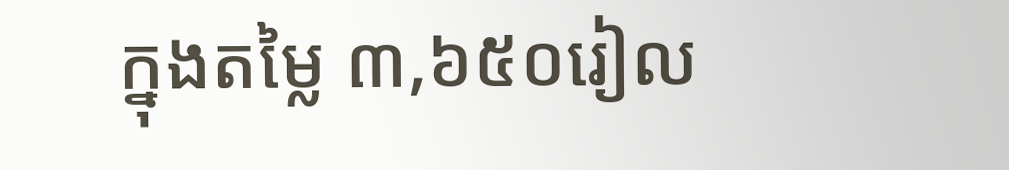ក្នុងតម្លៃ ៣,៦៥០រៀល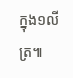ក្នុង១លីត្រ៕